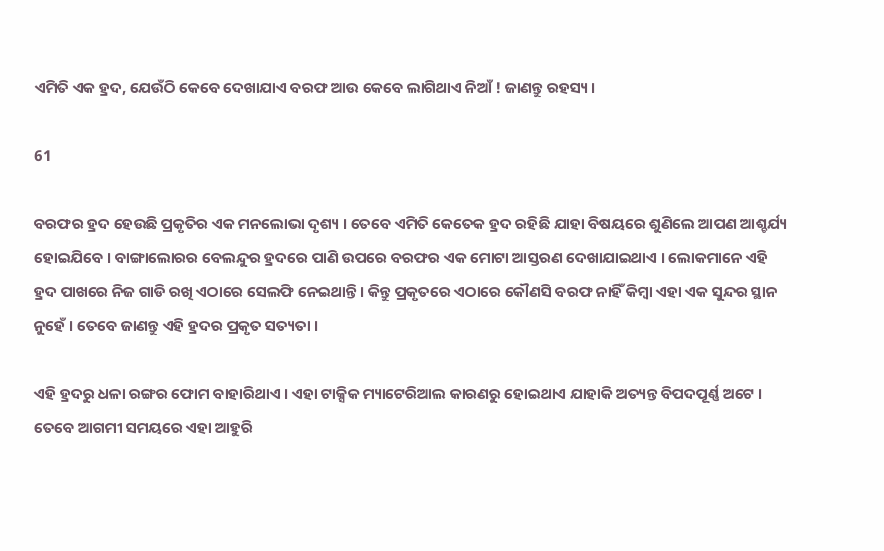ଏମିତି ଏକ ହ୍ରଦ, ଯେଉଁଠି କେବେ ଦେଖାଯାଏ ବରଫ ଆଉ କେବେ ଲାଗିଥାଏ ନିଆଁ ! ଜାଣନ୍ତୁ ରହସ୍ୟ ।

61

ବରଫର ହ୍ରଦ ହେଉଛି ପ୍ରକୃତିର ଏକ ମନଲୋଭା ଦୃଶ୍ୟ । ତେବେ ଏମିତି କେତେକ ହ୍ରଦ ରହିଛି ଯାହା ବିଷୟରେ ଶୁଣିଲେ ଆପଣ ଆଶ୍ଚର୍ଯ୍ୟ ହୋଇଯିବେ । ବାଙ୍ଗାଲୋରର ବେଲନ୍ଦୁର ହ୍ରଦରେ ପାଣି ଉପରେ ବରଫର ଏକ ମୋଟା ଆସ୍ତରଣ ଦେଖାଯାଇଥାଏ । ଲୋକମାନେ ଏହି ହ୍ରଦ ପାଖରେ ନିଜ ଗାଡି ରଖି ଏଠାରେ ସେଲଫି ନେଇଥାନ୍ତି । କିନ୍ତୁ ପ୍ରକୃତରେ ଏଠାରେ କୌଣସି ବରଫ ନାହିଁ କିମ୍ବା ଏହା ଏକ ସୁନ୍ଦର ସ୍ଥାନ ନୁହେଁ । ତେବେ ଜାଣନ୍ତୁ ଏହି ହ୍ରଦର ପ୍ରକୃତ ସତ୍ୟତା ।

ଏହି ହ୍ରଦରୁ ଧଳା ରଙ୍ଗର ଫୋମ ବାହାରିଥାଏ । ଏହା ଟାକ୍ସିକ ମ୍ୟାଟେରିଆଲ କାରଣରୁ ହୋଇଥାଏ ଯାହାକି ଅତ୍ୟନ୍ତ ବିପଦପୂର୍ଣ୍ଣ ଅଟେ । ତେବେ ଆଗମୀ ସମୟରେ ଏହା ଆହୁରି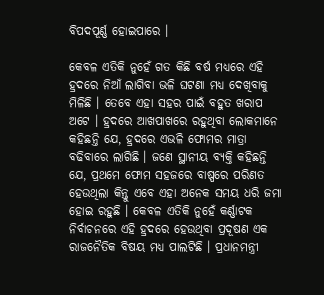ବିପଦପୂର୍ଣ୍ଣ ହୋଇପାରେ ।

କେବଳ ଏତିକି ନୁହେଁ ଗତ କିଛି ବର୍ଷ ମଧ୍ୟରେ ଏହି ହ୍ରଦରେ ନିଆଁ ଲାଗିବା ଭଳି ଘଟଣା ମଧ୍ୟ ଦେଖିବାକୁ ମିଳିଛି । ତେବେ ଏହା ସହର ପାଇଁ ବହୁତ ଖରାପ ଅଟେ । ହ୍ରଦରେ ଆଖପାଖରେ ରହୁଥିବା ଲୋକମାନେ କହିଛନ୍ତି ଯେ, ହ୍ରଦରେ ଏଭଳି ଫୋମର ମାତ୍ରା ବଢିବାରେ ଲାଗିଛି । ଜଣେ ସ୍ଥାନୀୟ ବ୍ୟକ୍ତି କହିଛନ୍ତି ଯେ, ପ୍ରଥମେ ଫୋମ ସହଜରେ ବାଷ୍ପରେ ପରିଣତ ହେଉଥିଲା କିନ୍ତୁ ଏବେ ଏହା ଅନେକ ସମୟ ଧରି ଜମା ହୋଇ ରହୁଛି । କେବଳ ଏତିକି ନୁହେଁ କର୍ଣ୍ଣାଟକ ନିର୍ବାଚନରେ ଏହି ହ୍ରଦରେ ହେଉଥିବା ପ୍ରଦୂଷଣ ଏକ ରାଜନୈତିକ ବିଷୟ ମଧ୍ୟ ପାଲଟିଛି । ପ୍ରଧାନମନ୍ତ୍ରୀ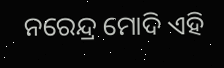ନରେନ୍ଦ୍ର ମୋଦି ଏହି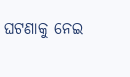ଘଟଣାକୁ ନେଇ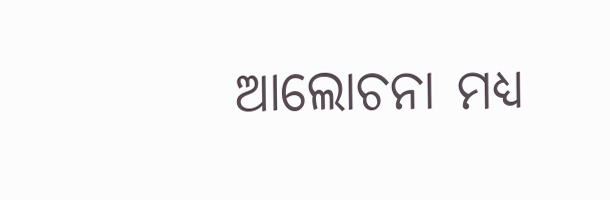ଆଲୋଚନା ମଧ୍ୟ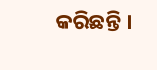କରିଛନ୍ତି ।